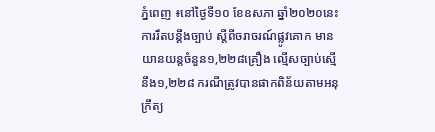ភ្នំពេញ ៖នៅថ្ងៃទី១០ ខែឧសភា ឆ្នាំ២០២០នេះ ការរឹតបន្ដឹងច្បាប់ ស្ដីពីចរាចរណ៍ផ្លូវគោក មានយានយន្តចំនួន១,២២៨គ្រឿង ល្មើសច្បាប់ស្មើនឹង១,២២៨ ករណីត្រូវបានផាកពិន័យតាមអនុក្រឹត្យ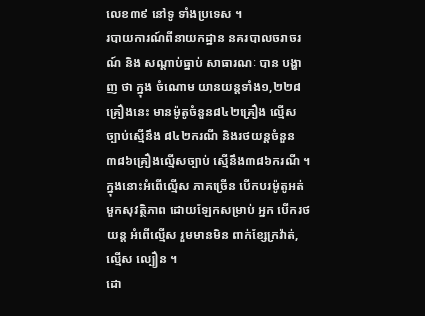លេខ៣៩ នៅទូ ទាំងប្រទេស ។
របាយការណ៍ពីនាយកដ្ឋាន នគរបាលចរាចរណ៍ និង សណ្តាប់ធ្នាប់ សាធារណៈ បាន បង្ហាញ ថា ក្នុង ចំណោម យានយន្ដទាំង១,២២៨គ្រឿងនេះ មានម៉ូតូចំនួន៨៤២គ្រឿង ល្មើសច្បាប់ស្មើនឹង ៨៤២ករណី និងរថយន្ដចំនួន ៣៨៦គ្រឿងល្មើសច្បាប់ ស្មើនឹង៣៨៦ករណី ។
ក្នុងនោះអំពើល្មើស ភាគច្រើន បើកបរម៉ូតូអត់មួកសុវត្ថិភាព ដោយឡែកសម្រាប់ អ្នក បើករថយន្ដ អំពើល្មើស រួមមានមិន ពាក់ខ្សែក្រវ៉ាត់,ល្មើស ល្បឿន ។
ដោ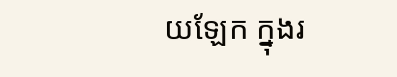យឡែក ក្នុងរ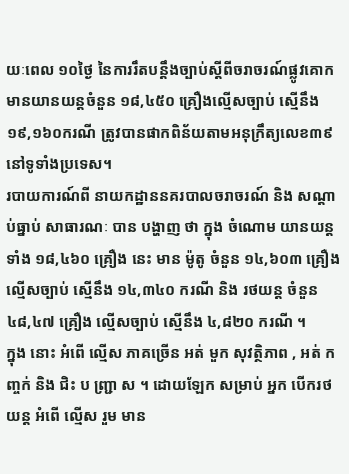យៈពេល ១០ថ្ងៃ នៃការរឹតបន្ដឹងច្បាប់ស្ដីពីចរាចរណ៍ផ្លូវគោក មានយានយន្តចំនួន ១៨,៤៥០ គ្រឿងល្មើសច្បាប់ ស្មើនឹង ១៩,១៦០ករណី ត្រូវបានផាកពិន័យតាមអនុក្រឹត្យលេខ៣៩ នៅទូទាំងប្រទេស។
របាយការណ៍ពី នាយកដ្ឋាននគរបាលចរាចរណ៍ និង សណ្តាប់ធ្នាប់ សាធារណៈ បាន បង្ហាញ ថា ក្នុង ចំណោម យានយន្ដ ទាំង ១៨,៤៦០ គ្រឿង នេះ មាន ម៉ូតូ ចំនួន ១៤,៦០៣ គ្រឿង ល្មើសច្បាប់ ស្មើនឹង ១៤,៣៤០ ករណី និង រថយន្ដ ចំនួន ៤៨,៤៧ គ្រឿង ល្មើសច្បាប់ ស្មើនឹង ៤,៨២០ ករណី ។
ក្នុង នោះ អំពើ ល្មើស ភាគច្រើន អត់ មួក សុវត្ថិភាព , អត់ កញ្ចក់ និង ជិះ ប ញ្ជ្រា ស ។ ដោយឡែក សម្រាប់ អ្នក បើករថយន្ដ អំពើ ល្មើស រួម មាន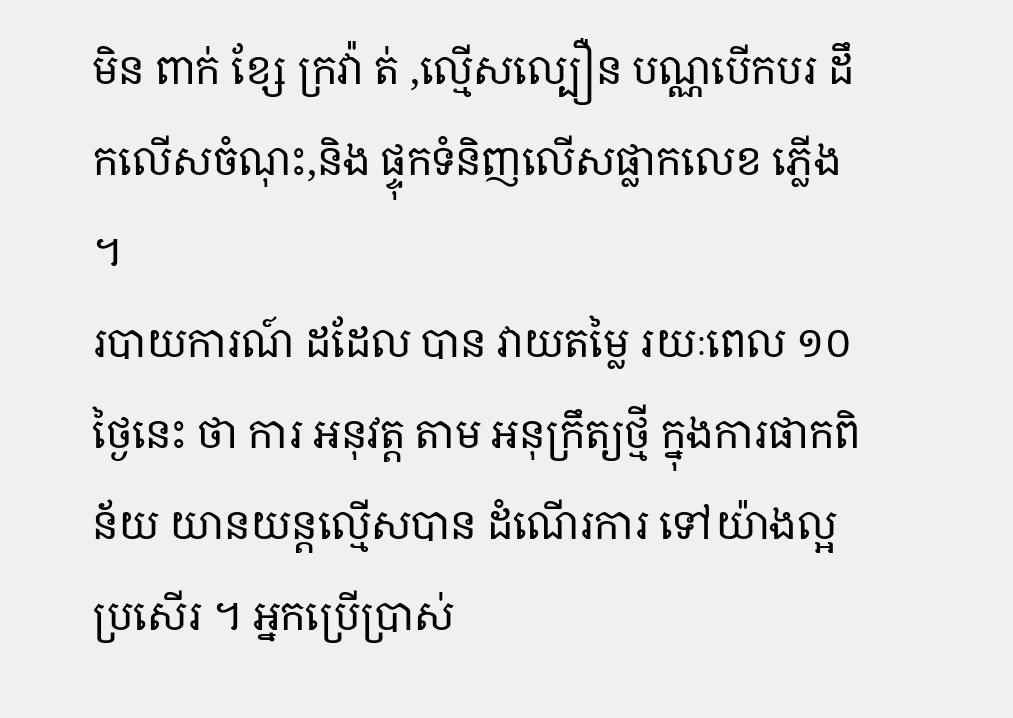មិន ពាក់ ខ្សែ ក្រវ៉ា ត់ ,ល្មើសល្បឿន បណ្ណបើកបរ ដឹកលើសចំណុះ,និង ផ្ទុកទំនិញលើសផ្លាកលេខ ភ្លើង ។
របាយការណ៍ ដដែល បាន វាយតម្លៃ រយៈពេល ១០ ថ្ងៃនេះ ថា ការ អនុវត្ត តាម អនុក្រឹត្យថ្មី ក្នុងការផាកពិន័យ យានយន្តល្មើសបាន ដំណើរការ ទៅយ៉ាងល្អប្រសើរ ។ អ្នកប្រើប្រាស់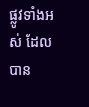ផ្លូវទាំងអស់ ដែលបាន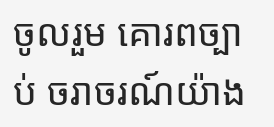ចូលរួម គោរពច្បាប់ ចរាចរណ៍យ៉ាង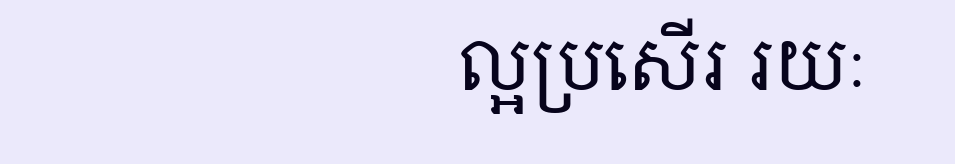ល្អប្រសើរ រយៈ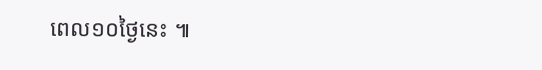ពេល១០ថ្ងៃនេះ ៕